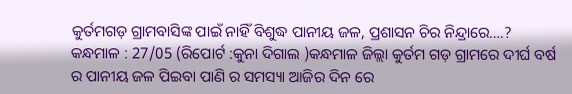କୁର୍ତମଗଡ଼ ଗ୍ରାମବାସିଙ୍କ ପାଇଁ ନାହିଁ ବିଶୁଦ୍ଧ ପାନୀୟ ଜଳ, ପ୍ରଶାସନ ଚିର ନିନ୍ଦ୍ରାରେ….?
କନ୍ଧମାଳ : 27/05 (ରିପୋର୍ଟ :କୁନା ଦିଗାଲ )କନ୍ଧମାଳ ଜିଲ୍ଲା କୁର୍ତମ ଗଡ଼ ଗ୍ରାମରେ ଦୀର୍ଘ ବର୍ଷ ର ପାନୀୟ ଜଳ ପିଇବା ପାଣି ର ସମସ୍ୟା ଆଜିର ଦିନ ରେ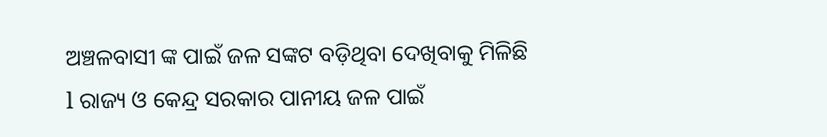ଅଞ୍ଚଳବାସୀ ଙ୍କ ପାଇଁ ଜଳ ସଙ୍କଟ ବଡ଼ିଥିବା ଦେଖିବାକୁ ମିଳିଛି l ରାଜ୍ୟ ଓ କେନ୍ଦ୍ର ସରକାର ପାନୀୟ ଜଳ ପାଇଁ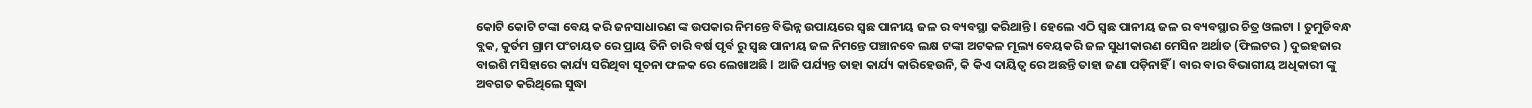କୋଟି କୋଟି ଟଙ୍କା ବେୟ କରି ଜନସାଧାରଣ ଙ୍କ ଉପକାର ନିମନ୍ତେ ବିଭିନ୍ନ ଉପାୟରେ ସ୍ଵଛ ପାନୀୟ ଜଳ ର ବ୍ୟବସ୍ଥା କରିଥାନ୍ତି l ହେଲେ ଏଠି ସ୍ଵଛ ପାନୀୟ ଜଳ ର ବ୍ୟବସ୍ଥାର ଚିତ୍ର ଓଲଟା l ତୁମୁଡିବନ୍ଧ ବ୍ଲକ, କୁର୍ତମ ଗ୍ରାମ ପଂଚାୟତ ରେ ପ୍ରାୟ ତିନି ଚାରି ବର୍ଷ ପୃର୍ବ ରୁ ସ୍ଵଛ ପାନୀୟ ଜଳ ନିମନ୍ତେ ପଞ୍ଚାନବେ ଲକ୍ଷ ଟଙ୍କା ଅଟକଳ ମୂଲ୍ୟ ବେୟକରି ଜଳ ସୁଧୀକାରଣ ମେସିନ ଅର୍ଥାତ (ଫିଲଟର ) ଦୁଇହଜାର ବାଇଶି ମସିହାରେ କାର୍ଯ୍ୟ ସରିଥିବା ସୂଚନା ଫଳକ ରେ ଲେଖାଅଛି l ଆଜି ପର୍ଯ୍ୟନ୍ତ ତାହା କାର୍ଯ୍ୟ କାରିହେଉନି, କି କିଏ ଦାୟିତ୍ୱ ରେ ଅଛନ୍ତି ତାହା ଜଣା ପଡ଼ିନାହିଁ l ବାର ବାର ବିଭାଗୀୟ ଅଧିକାରୀ ଙ୍କୁ ଅବଗତ କରିଥିଲେ ସୁଦ୍ଧା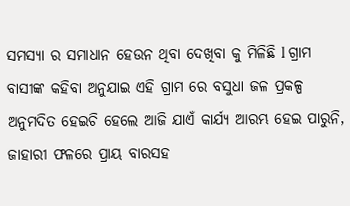ସମସ୍ୟା ର ସମାଧାନ ହେଉନ ଥିବା ଦେଖିବା କୁ ମିଳିଛି l ଗ୍ରାମ ବାସୀଙ୍କ କହିବା ଅନୁଯାଇ ଏହି ଗ୍ରାମ ରେ ବସୁଧା ଜଳ ପ୍ରକଳ୍ପ ଅନୁମଦିତ ହେଇଚି ହେଲେ ଆଜି ଯାଏଁ କାର୍ଯ୍ୟ ଆରମ୍ଭ ହେଇ ପାରୁନି, ଜାହାରୀ ଫଳରେ ପ୍ରାୟ ବାରସହ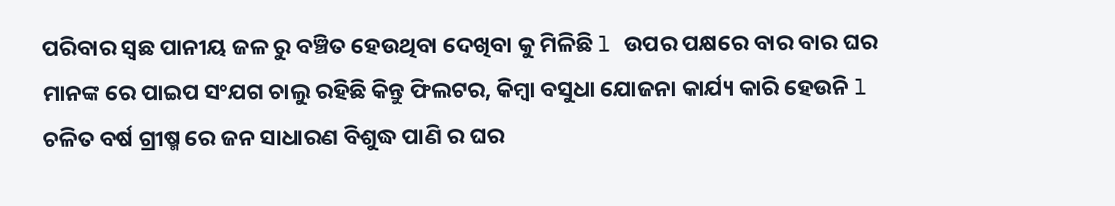ପରିବାର ସ୍ଵଛ ପାନୀୟ ଜଳ ରୁ ବଞ୍ଚିତ ହେଉଥିବା ଦେଖିବା କୁ ମିଳିଛି l ଉପର ପକ୍ଷରେ ବାର ବାର ଘର ମାନଙ୍କ ରେ ପାଇପ ସଂଯଗ ଚାଲୁ ରହିଛି କିନ୍ତୁ ଫିଲଟର, କିମ୍ବା ବସୁଧା ଯୋଜନା କାର୍ଯ୍ୟ କାରି ହେଉନି l ଚଳିତ ବର୍ଷ ଗ୍ରୀଷ୍ମ ରେ ଜନ ସାଧାରଣ ବିଶୁଦ୍ଧ ପାଣି ର ଘର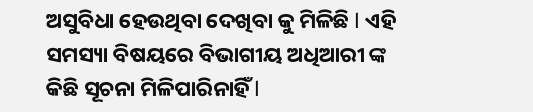ଅସୁବିଧା ହେଉଥିବା ଦେଖିବା କୁ ମିଳିଛି l ଏହି ସମସ୍ୟା ବିଷୟରେ ବିଭାଗୀୟ ଅଧିଆରୀ ଙ୍କ କିଛି ସୂଚନା ମିଳିପାରିନାହିଁ l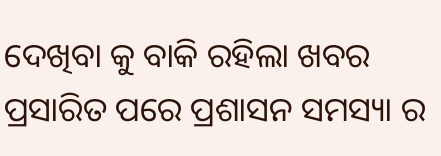ଦେଖିବା କୁ ବାକି ରହିଲା ଖବର ପ୍ରସାରିତ ପରେ ପ୍ରଶାସନ ସମସ୍ୟା ର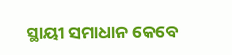ସ୍ଥାୟୀ ସମାଧାନ କେବେ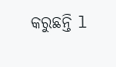କରୁଛନ୍ତି l